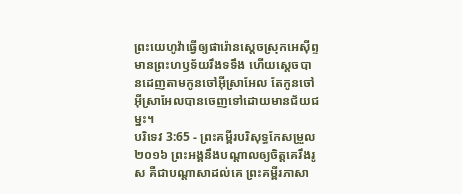ព្រះយេហូវ៉ាធ្វើឲ្យផារ៉ោនស្តេចស្រុកអេស៊ីព្ទមានព្រះហឫទ័យរឹងទទឹង ហើយស្តេចបានដេញតាមកូនចៅអ៊ីស្រាអែល តែកូនចៅអ៊ីស្រាអែលបានចេញទៅដោយមានជ័យជម្នះ។
បរិទេវ 3:65 - ព្រះគម្ពីរបរិសុទ្ធកែសម្រួល ២០១៦ ព្រះអង្គនឹងបណ្ដាលឲ្យចិត្តគេរឹងរូស គឺជាបណ្ដាសាដល់គេ ព្រះគម្ពីរភាសា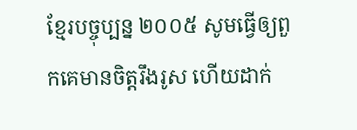ខ្មែរបច្ចុប្បន្ន ២០០៥ សូមធ្វើឲ្យពួកគេមានចិត្តរឹងរូស ហើយដាក់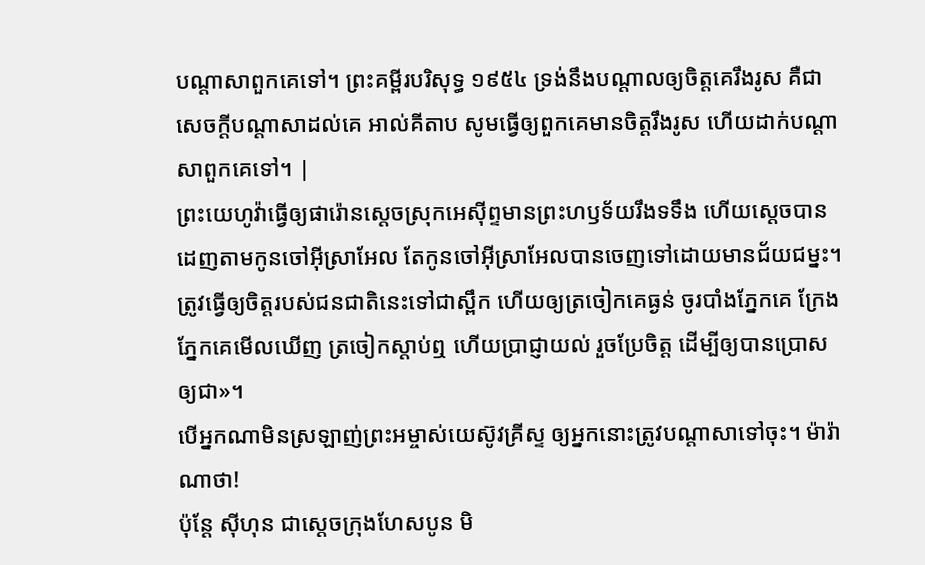បណ្ដាសាពួកគេទៅ។ ព្រះគម្ពីរបរិសុទ្ធ ១៩៥៤ ទ្រង់នឹងបណ្តាលឲ្យចិត្តគេរឹងរូស គឺជាសេចក្ដីបណ្តាសាដល់គេ អាល់គីតាប សូមធ្វើឲ្យពួកគេមានចិត្តរឹងរូស ហើយដាក់បណ្ដាសាពួកគេទៅ។ |
ព្រះយេហូវ៉ាធ្វើឲ្យផារ៉ោនស្តេចស្រុកអេស៊ីព្ទមានព្រះហឫទ័យរឹងទទឹង ហើយស្តេចបានដេញតាមកូនចៅអ៊ីស្រាអែល តែកូនចៅអ៊ីស្រាអែលបានចេញទៅដោយមានជ័យជម្នះ។
ត្រូវធ្វើឲ្យចិត្តរបស់ជនជាតិនេះទៅជាស្ពឹក ហើយឲ្យត្រចៀកគេធ្ងន់ ចូរបាំងភ្នែកគេ ក្រែងភ្នែកគេមើលឃើញ ត្រចៀកស្តាប់ឮ ហើយប្រាជ្ញាយល់ រួចប្រែចិត្ត ដើម្បីឲ្យបានប្រោសឲ្យជា»។
បើអ្នកណាមិនស្រឡាញ់ព្រះអម្ចាស់យេស៊ូវគ្រីស្ទ ឲ្យអ្នកនោះត្រូវបណ្តាសាទៅចុះ។ ម៉ារ៉ាណាថា!
ប៉ុន្ដែ ស៊ីហុន ជាស្តេចក្រុងហែសបូន មិ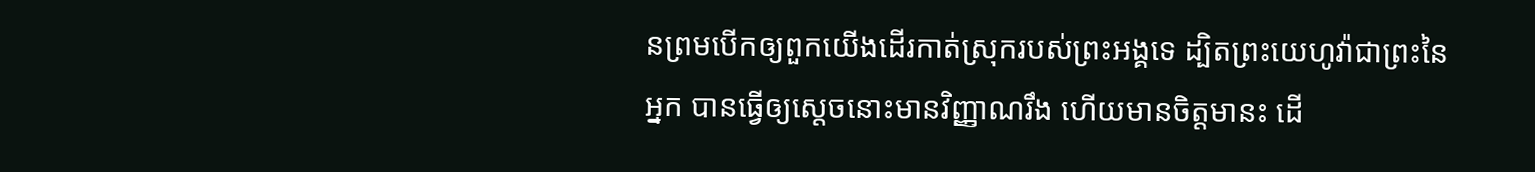នព្រមបើកឲ្យពួកយើងដើរកាត់ស្រុករបស់ព្រះអង្គទេ ដ្បិតព្រះយេហូវ៉ាជាព្រះនៃអ្នក បានធ្វើឲ្យស្តេចនោះមានវិញ្ញាណរឹង ហើយមានចិត្តមានះ ដើ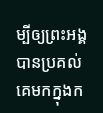ម្បីឲ្យព្រះអង្គបានប្រគល់គេមកក្នុងក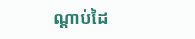ណ្ដាប់ដៃ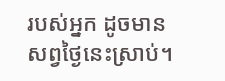របស់អ្នក ដូចមានសព្វថ្ងៃនេះស្រាប់។